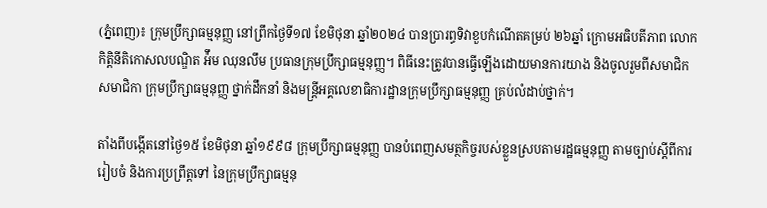(ភ្នំពេញ)៖ ក្រុមប្រឹក្សាធម្មនុញ្ញ នៅព្រឹកថ្ងៃទី១៧ ខែមិថុនា ឆ្នាំ២០២៤ បានប្រារព្ធទិវាខួបកំណើតគម្រប់ ២៦ឆ្នាំ ក្រោមអធិបតីភាព លោកកិត្តិនីតិកោសលបណ្ឌិត អ៉ឹម ឈុនលឹម ប្រធានក្រុមប្រឹក្សាធម្មនុញ្ញ។ ពិធីនេះត្រូវបានធ្វើឡើងដោយមានការយាង និងចូលរួមពីសមាជិក សមាជិកា ក្រុមប្រឹក្សាធម្មនុញ្ញ ថ្នាក់ដឹកនាំ និងមន្ត្រីអគ្គលេខាធិការដ្ឋានក្រុមប្រឹក្សាធម្មនុញ្ញ គ្រប់លំដាប់ថ្នាក់។

តាំងពីបង្កើតនៅថ្ងៃ១៥ ខែមិថុនា ឆ្នាំ១៩៩៨ ក្រុមប្រឹក្សាធម្មនុញ្ញ បានបំពេញសមត្ថកិច្ចរបស់ខ្លួនស្របតាមរដ្ឋធម្មនុញ្ញ តាមច្បាប់ស្តីពីការរៀបចំ និងការប្រព្រឹត្តទៅ នៃក្រុមប្រឹក្សាធម្មនុ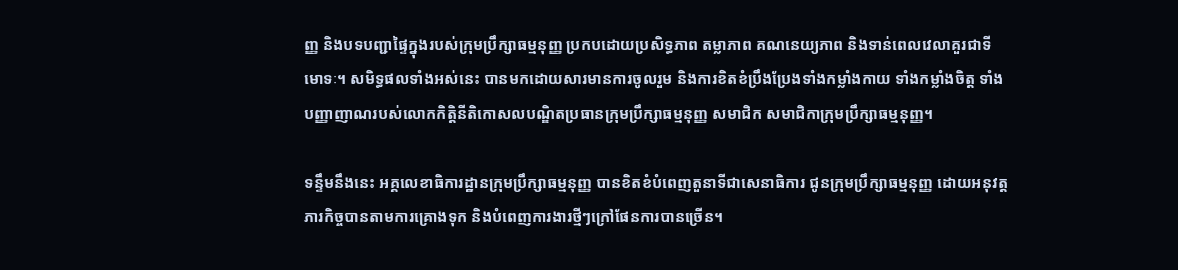ញ្ញ និងបទបញ្ជាផ្ទៃក្នុងរបស់ក្រុមប្រឹក្សាធម្មនុញ្ញ ប្រកបដោយប្រសិទ្ធភាព តម្លាភាព គណនេយ្យភាព និងទាន់ពេលវេលាគួរជាទីមោទៈ។ សមិទ្ធផលទាំងអស់នេះ បានមកដោយសារមានការចូលរួម និងការខិតខំប្រឹងប្រែងទាំងកម្លាំងកាយ ទាំងកម្លាំងចិត្ត ទាំងបញ្ញាញាណរបស់លោកកិត្តិនីតិកោសលបណ្ឌិតប្រធានក្រុមប្រឹក្សាធម្មនុញ្ញ សមាជិក សមាជិកាក្រុមប្រឹក្សាធម្មនុញ្ញ។

ទន្ទឹមនឹងនេះ អគ្គលេខាធិការដ្ឋានក្រុមប្រឹក្សាធម្មនុញ្ញ បានខិតខំបំពេញតួនាទីជាសេនាធិការ ជូនក្រុមប្រឹក្សាធម្មនុញ្ញ ដោយអនុវត្តភារកិច្ចបានតាមការគ្រោងទុក និងបំពេញការងារថ្មីៗក្រៅផែនការបានច្រើន។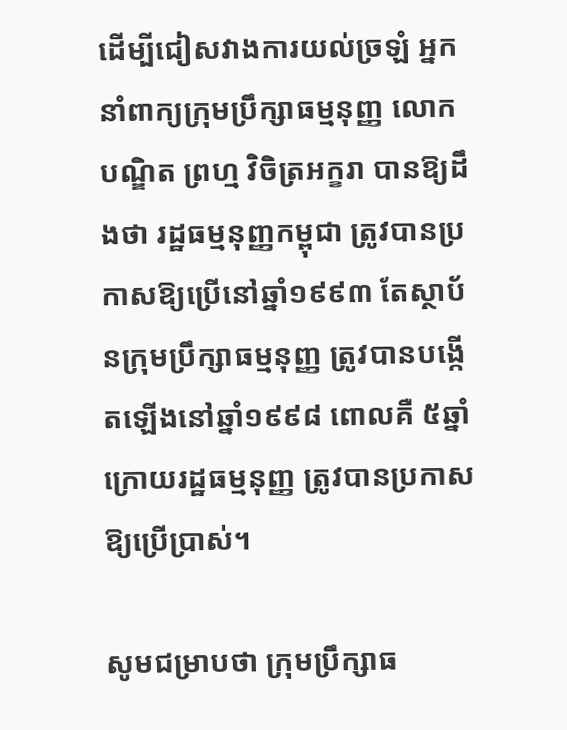ដើម្បីជៀសវាងការយល់ច្រឡំ អ្នកនាំពាក្យក្រុមប្រឹក្សាធម្មនុញ្ញ លោកបណ្ឌិត ព្រហ្ម វិចិត្រអក្ខរា បានឱ្យដឹងថា រដ្ឋធម្មនុញ្ញកម្ពុជា ត្រូវបានប្រកាសឱ្យប្រើនៅឆ្នាំ១៩៩៣ តែស្ថាប័នក្រុមប្រឹក្សាធម្មនុញ្ញ ត្រូវបានបង្កើតឡើងនៅឆ្នាំ១៩៩៨ ពោលគឺ ៥ឆ្នាំក្រោយរដ្ឋធម្មនុញ្ញ ត្រូវបានប្រកាសឱ្យប្រើប្រាស់។

សូមជម្រាបថា ក្រុមប្រឹក្សាធ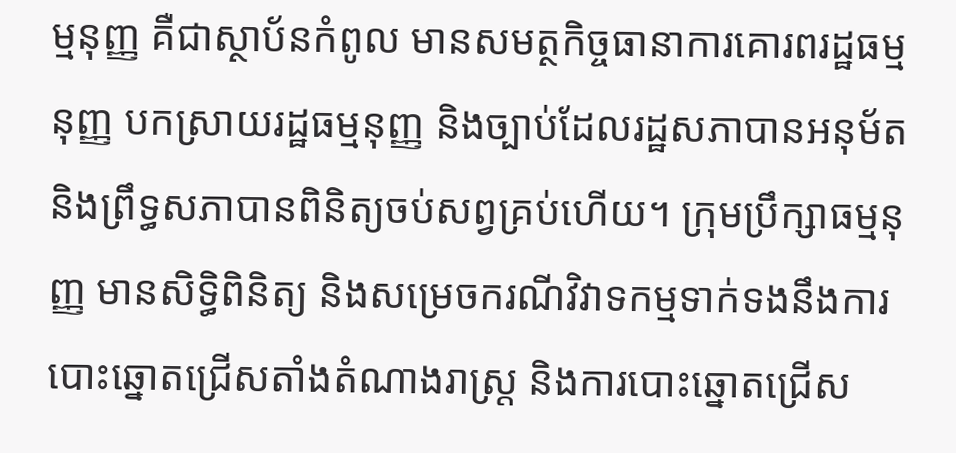ម្មនុញ្ញ គឺជាស្ថាប័នកំពូល មានសមត្ថកិច្ចធានាការគោរពរដ្ឋធម្មនុញ្ញ បកស្រាយរដ្ឋធម្មនុញ្ញ និងច្បាប់ដែលរដ្ឋសភាបានអនុម័ត និងព្រឹទ្ធសភាបានពិនិត្យចប់សព្វគ្រប់ហើយ។ ក្រុមប្រឹក្សាធម្មនុញ្ញ មានសិទ្ធិពិនិត្យ និងសម្រេចករណីវិវាទកម្មទាក់ទងនឹងការបោះឆ្នោតជ្រើសតាំងតំណាងរាស្ត្រ និងការបោះឆ្នោតជ្រើស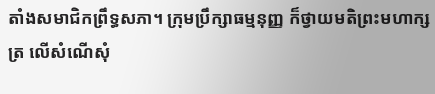តាំងសមាជិកព្រឹទ្ធសភា។ ក្រុមប្រឹក្សាធម្មនុញ្ញ ក៏ថ្វាយមតិព្រះមហាក្សត្រ លើសំណើសុំ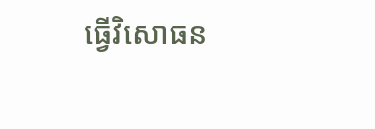ធ្វើវិសោធន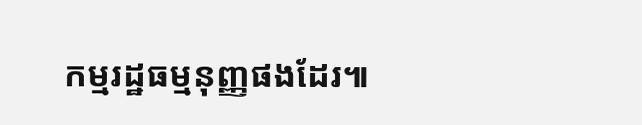កម្មរដ្ឋធម្មនុញ្ញផងដែរ៕